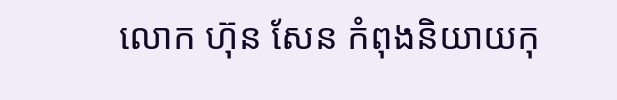លោក ហ៊ុន សែន កំពុងនិយាយកុ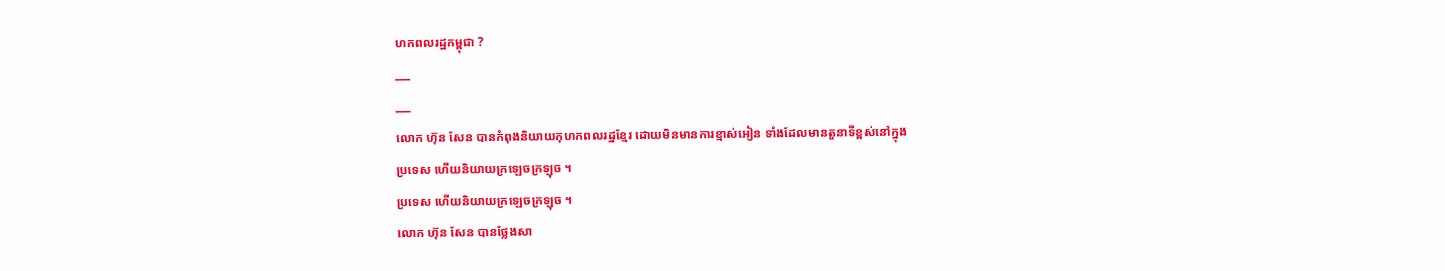ហកពលរដ្ឋកម្ពុជា ?
___
___
លោក ហ៊ុន សែន បានកំពុងនិយាយកុហកពលរដ្ឋខ្មែរ ដោយមិនមានការខ្មាស់អៀន ទាំងដែលមានតួនាទីខ្ពស់នៅក្នុង
ប្រទេស ហើយនិយាយក្រឡេចក្រឡុច ។
ប្រទេស ហើយនិយាយក្រឡេចក្រឡុច ។
លោក ហ៊ុន សែន បានថ្លែងសា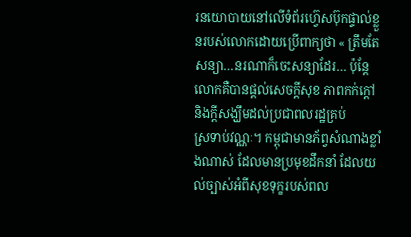រនយោបាយនៅលើទំព័រហ្វ៊េសប៊ុកផ្ទាល់ខ្លួនរបស់លោកដោយប្រើពាក្យថា « ត្រឹមតែ
សន្យា…នរណាក៏ចេះសន្យាដែរ… ប៉ុន្តែ លោកគឺបានផ្តល់សេចក្តីសុខ ភាពកក់ក្តៅ និងក្តីសង្ឃឹមដល់ប្រជាពលរដ្ឋគ្រប់
ស្រទាប់វណ្ណៈ។ កម្ពុជាមានភ័ព្វសំណាងខ្លាំងណាស់ ដែលមានប្រមុខដឹកនាំ ដែលយល់ច្បាស់អំពីសុខទុក្ខរបស់ពល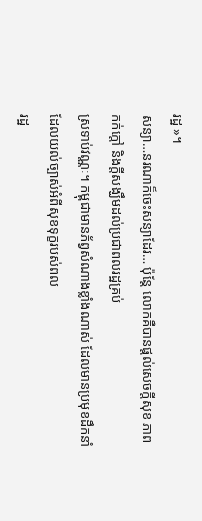រដ្ឋ »។
សន្យា…នរណាក៏ចេះសន្យាដែរ… ប៉ុន្តែ លោកគឺបានផ្តល់សេចក្តីសុខ ភាពកក់ក្តៅ និងក្តីសង្ឃឹមដល់ប្រជាពលរដ្ឋគ្រប់
ស្រទាប់វណ្ណៈ។ កម្ពុជាមានភ័ព្វសំណាងខ្លាំងណាស់ ដែលមានប្រមុខដឹកនាំ ដែលយល់ច្បាស់អំពីសុខទុក្ខរបស់ពល
រដ្ឋ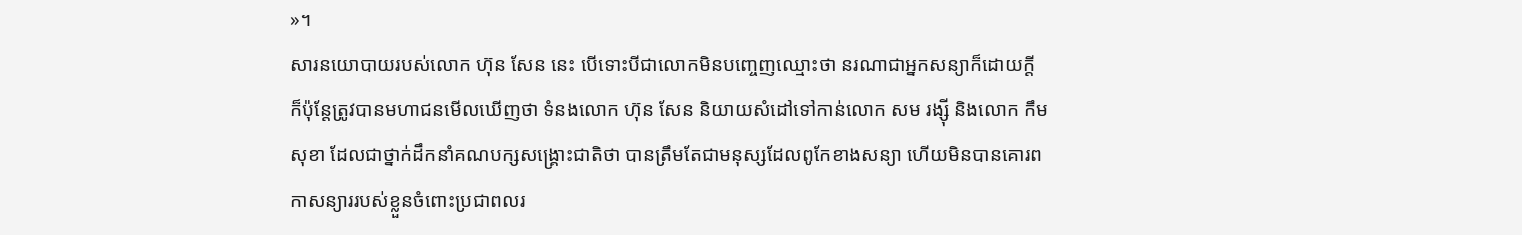»។
សារនយោបាយរបស់លោក ហ៊ុន សែន នេះ បើទោះបីជាលោកមិនបញ្ចេញឈ្មោះថា នរណាជាអ្នកសន្យាក៏ដោយក្ដី
ក៏ប៉ុន្តែត្រូវបានមហាជនមើលឃើញថា ទំនងលោក ហ៊ុន សែន និយាយសំដៅទៅកាន់លោក សម រង្ស៊ី និងលោក កឹម
សុខា ដែលជាថ្នាក់ដឹកនាំគណបក្សសង្រ្គោះជាតិថា បានត្រឹមតែជាមនុស្សដែលពូកែខាងសន្យា ហើយមិនបានគោរព
កាសន្យាររបស់ខ្លួនចំពោះប្រជាពលរ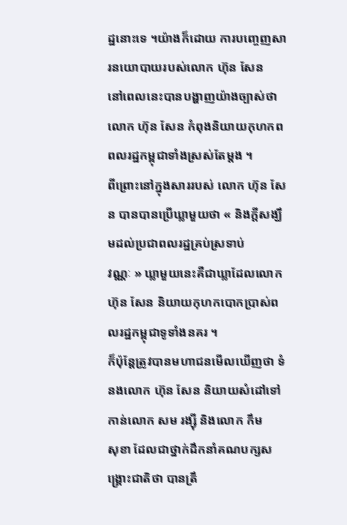ដ្ឋនោះទេ ។យ៉ាងក៏ដោយ ការបញ្ចេញសារនយោបាយរបស់លោក ហ៊ុន សែន
នៅពេលនេះបានបង្ហាញយ៉ាងច្បាស់ថា លោក ហ៊ុន សែន កំពុងនិយាយកុហកពពលរដ្ឋកម្ពុជាទាំងស្រស់តែម្ដង ។
ពីព្រោះនៅក្នុងសាររបស់ លោក ហ៊ុន សែន បានបានប្រើឃ្លាមួយថា « និងក្តីសង្ឃឹមដល់ប្រជាពលរដ្ឋគ្រប់ស្រទាប់
វណ្ណៈ » ឃ្លាមួយនេះគឺជាឃ្លាដែលលោក ហ៊ុន សែន និយាយកុហកបោកប្រាស់ពលរដ្ឋកម្ពុជាទូទាំងនគរ ។
ក៏ប៉ុន្តែត្រូវបានមហាជនមើលឃើញថា ទំនងលោក ហ៊ុន សែន និយាយសំដៅទៅកាន់លោក សម រង្ស៊ី និងលោក កឹម
សុខា ដែលជាថ្នាក់ដឹកនាំគណបក្សសង្រ្គោះជាតិថា បានត្រឹ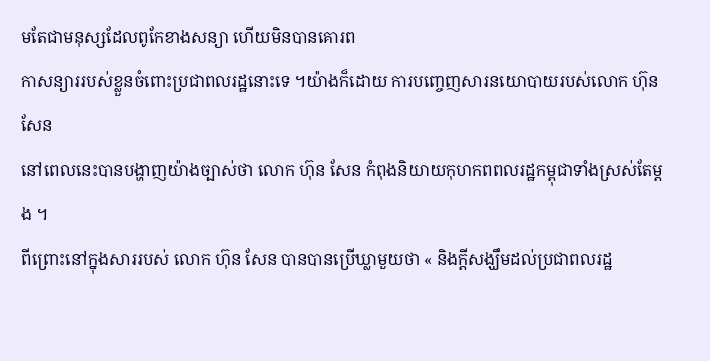មតែជាមនុស្សដែលពូកែខាងសន្យា ហើយមិនបានគោរព
កាសន្យាររបស់ខ្លួនចំពោះប្រជាពលរដ្ឋនោះទេ ។យ៉ាងក៏ដោយ ការបញ្ចេញសារនយោបាយរបស់លោក ហ៊ុន សែន
នៅពេលនេះបានបង្ហាញយ៉ាងច្បាស់ថា លោក ហ៊ុន សែន កំពុងនិយាយកុហកពពលរដ្ឋកម្ពុជាទាំងស្រស់តែម្ដង ។
ពីព្រោះនៅក្នុងសាររបស់ លោក ហ៊ុន សែន បានបានប្រើឃ្លាមួយថា « និងក្តីសង្ឃឹមដល់ប្រជាពលរដ្ឋ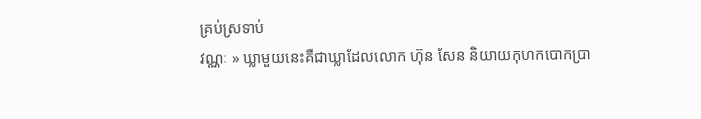គ្រប់ស្រទាប់
វណ្ណៈ » ឃ្លាមួយនេះគឺជាឃ្លាដែលលោក ហ៊ុន សែន និយាយកុហកបោកប្រា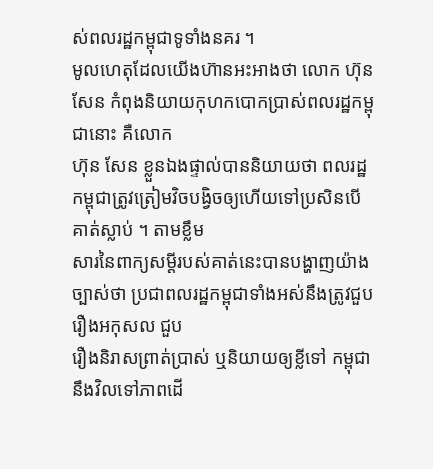ស់ពលរដ្ឋកម្ពុជាទូទាំងនគរ ។
មូលហេតុដែលយើងហ៊ានអះអាងថា លោក ហ៊ុន សែន កំពុងនិយាយកុហកបោកប្រាស់ពលរដ្ឋកម្ពុជានោះ គឺលោក
ហ៊ុន សែន ខ្លួនឯងផ្ទាល់បាននិយាយថា ពលរដ្ឋកម្ពុជាត្រូវត្រៀមវិចបង្វិចឲ្យហើយទៅប្រសិនបើគាត់ស្លាប់ ។ តាមខ្លឹម
សារនៃពាក្យសម្ដីរបស់គាត់នេះបានបង្ហាញយ៉ាងច្បាស់ថា ប្រជាពលរដ្ឋកម្ពុជាទាំងអស់នឹងត្រូវជួបរឿងអកុសល ជួប
រឿងនិរាសព្រាត់ប្រាស់ ឬនិយាយឲ្យខ្លីទៅ កម្ពុជានឹងវិលទៅភាពដើ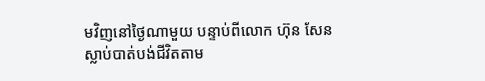មវិញនៅថ្ងៃណាមួយ បន្ទាប់ពីលោក ហ៊ុន សែន
ស្លាប់បាត់បង់ជីវិតតាម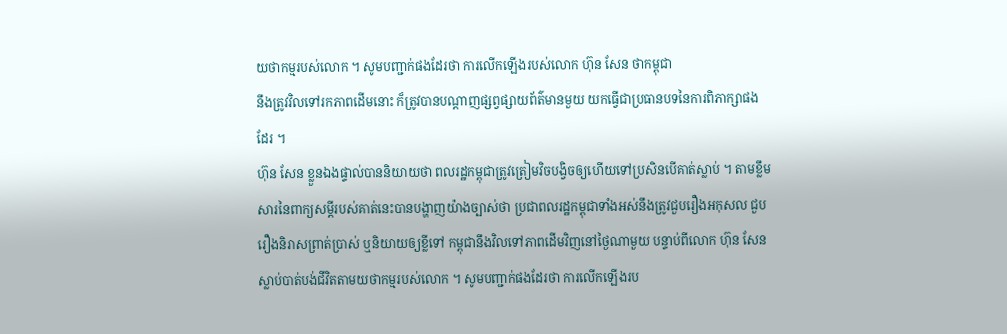យថាកម្មរបស់លោក ។ សូមបញ្ជាក់ផងដែរថា ការលើកឡើងរបស់លោក ហ៊ុន សែន ថាកម្ពុជា
នឹងត្រូវវិលទៅរកភាពដើមនោះ ក៏ត្រូវបានបណ្ដាញផ្សព្វផ្សាយព័ត៌មានមួយ យកធ្វើជាប្រធានបទនៃការពិភាក្សាផង
ដែរ ។
ហ៊ុន សែន ខ្លួនឯងផ្ទាល់បាននិយាយថា ពលរដ្ឋកម្ពុជាត្រូវត្រៀមវិចបង្វិចឲ្យហើយទៅប្រសិនបើគាត់ស្លាប់ ។ តាមខ្លឹម
សារនៃពាក្យសម្ដីរបស់គាត់នេះបានបង្ហាញយ៉ាងច្បាស់ថា ប្រជាពលរដ្ឋកម្ពុជាទាំងអស់នឹងត្រូវជួបរឿងអកុសល ជួប
រឿងនិរាសព្រាត់ប្រាស់ ឬនិយាយឲ្យខ្លីទៅ កម្ពុជានឹងវិលទៅភាពដើមវិញនៅថ្ងៃណាមួយ បន្ទាប់ពីលោក ហ៊ុន សែន
ស្លាប់បាត់បង់ជីវិតតាមយថាកម្មរបស់លោក ។ សូមបញ្ជាក់ផងដែរថា ការលើកឡើងរប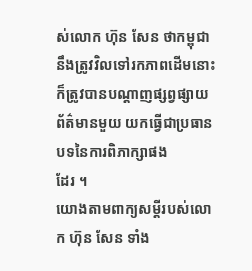ស់លោក ហ៊ុន សែន ថាកម្ពុជា
នឹងត្រូវវិលទៅរកភាពដើមនោះ ក៏ត្រូវបានបណ្ដាញផ្សព្វផ្សាយព័ត៌មានមួយ យកធ្វើជាប្រធានបទនៃការពិភាក្សាផង
ដែរ ។
យោងតាមពាក្យសម្ដីរបស់លោក ហ៊ុន សែន ទាំង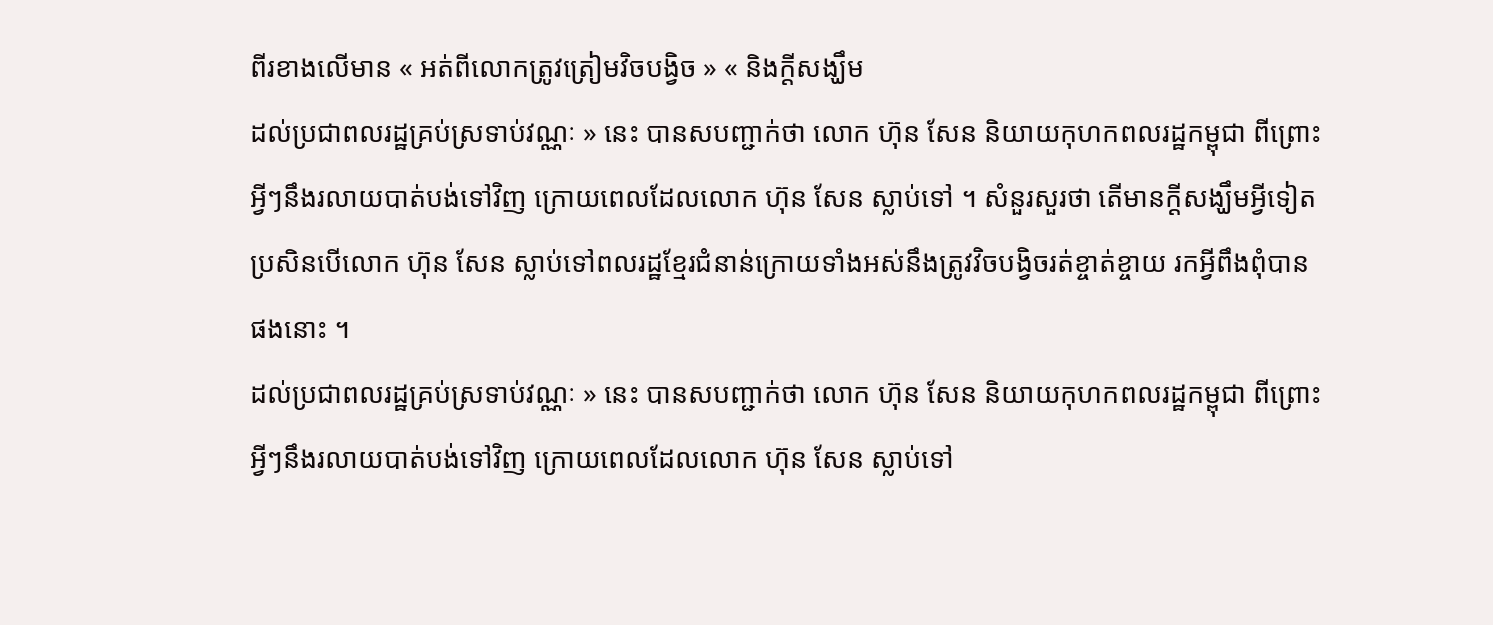ពីរខាងលើមាន « អត់ពីលោកត្រូវត្រៀមវិចបង្វិច » « និងក្តីសង្ឃឹម
ដល់ប្រជាពលរដ្ឋគ្រប់ស្រទាប់វណ្ណៈ » នេះ បានសបញ្ជាក់ថា លោក ហ៊ុន សែន និយាយកុហកពលរដ្ឋកម្ពុជា ពីព្រោះ
អ្វីៗនឹងរលាយបាត់បង់ទៅវិញ ក្រោយពេលដែលលោក ហ៊ុន សែន ស្លាប់ទៅ ។ សំនួរសួរថា តើមានក្ដីសង្ឃឹមអ្វីទៀត
ប្រសិនបើលោក ហ៊ុន សែន ស្លាប់ទៅពលរដ្ឋខ្មែរជំនាន់ក្រោយទាំងអស់នឹងត្រូវវិចបង្វិចរត់ខ្ចាត់ខ្ចាយ រកអ្វីពឹងពុំបាន
ផងនោះ ។
ដល់ប្រជាពលរដ្ឋគ្រប់ស្រទាប់វណ្ណៈ » នេះ បានសបញ្ជាក់ថា លោក ហ៊ុន សែន និយាយកុហកពលរដ្ឋកម្ពុជា ពីព្រោះ
អ្វីៗនឹងរលាយបាត់បង់ទៅវិញ ក្រោយពេលដែលលោក ហ៊ុន សែន ស្លាប់ទៅ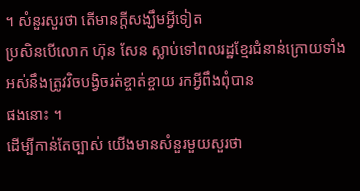។ សំនួរសួរថា តើមានក្ដីសង្ឃឹមអ្វីទៀត
ប្រសិនបើលោក ហ៊ុន សែន ស្លាប់ទៅពលរដ្ឋខ្មែរជំនាន់ក្រោយទាំងអស់នឹងត្រូវវិចបង្វិចរត់ខ្ចាត់ខ្ចាយ រកអ្វីពឹងពុំបាន
ផងនោះ ។
ដើម្បីកាន់តែច្បាស់ យើងមានសំនួរមួយសួរថា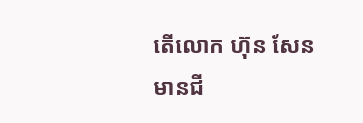តើលោក ហ៊ុន សែន មានជី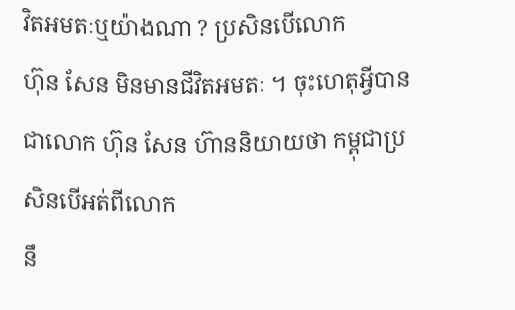វិតអមតៈឬយ៉ាងណា ? ប្រសិនបើលោក
ហ៊ុន សែន មិនមានជីវិតអមតៈ ។ ចុះហេតុអ្វីបានជាលោក ហ៊ុន សែន ហ៊ាននិយាយថា កម្ពុជាប្រសិនបើអត់ពីលោក
នឹ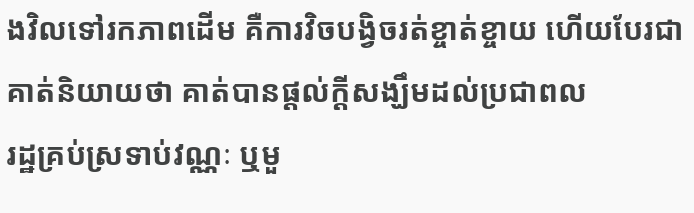ងវិលទៅរកភាពដើម គឺការវិចបង្វិចរត់ខ្ចាត់ខ្ចាយ ហើយបែរជាគាត់និយាយថា គាត់បានផ្ដល់ក្ដីសង្ឃឹមដល់ប្រជាពល
រដ្ឋគ្រប់ស្រទាប់វណ្ណៈ ឬមួ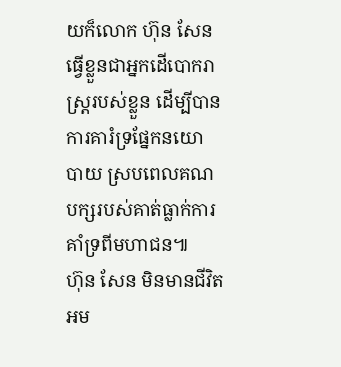យក៏លោក ហ៊ុន សែន ធ្វើខ្លួនជាអ្នកដើបោករាស្រ្តរបស់ខ្លួន ដើម្បីបានការគារំទ្រផ្នែកនយោ
បាយ ស្របពេលគណបក្សរបស់គាត់ធ្លាក់ការគាំទ្រពីមហាជន៕
ហ៊ុន សែន មិនមានជីវិតអម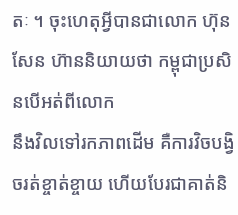តៈ ។ ចុះហេតុអ្វីបានជាលោក ហ៊ុន សែន ហ៊ាននិយាយថា កម្ពុជាប្រសិនបើអត់ពីលោក
នឹងវិលទៅរកភាពដើម គឺការវិចបង្វិចរត់ខ្ចាត់ខ្ចាយ ហើយបែរជាគាត់និ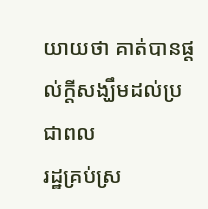យាយថា គាត់បានផ្ដល់ក្ដីសង្ឃឹមដល់ប្រជាពល
រដ្ឋគ្រប់ស្រ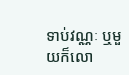ទាប់វណ្ណៈ ឬមួយក៏លោ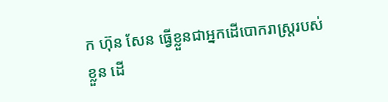ក ហ៊ុន សែន ធ្វើខ្លួនជាអ្នកដើបោករាស្រ្តរបស់ខ្លួន ដើ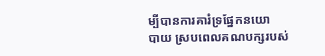ម្បីបានការគារំទ្រផ្នែកនយោ
បាយ ស្របពេលគណបក្សរបស់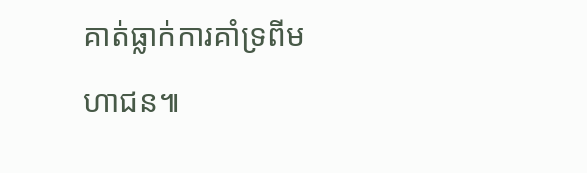គាត់ធ្លាក់ការគាំទ្រពីមហាជន៕